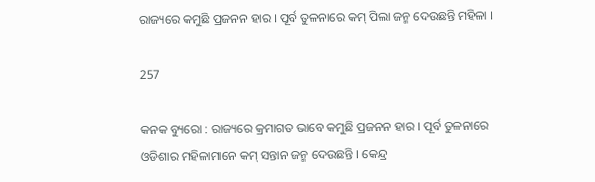ରାଜ୍ୟରେ କମୁଛି ପ୍ରଜନନ ହାର । ପୂର୍ବ ତୁଳନାରେ କମ୍ ପିଲା ଜନ୍ମ ଦେଉଛନ୍ତି ମହିଳା ।

257

କନକ ବ୍ୟୁରୋ : ରାଜ୍ୟରେ କ୍ରମାଗତ ଭାବେ କମୁଛି ପ୍ରଜନନ ହାର । ପୂର୍ବ ତୁଳନାରେ ଓଡିଶାର ମହିଳାମାନେ କମ୍ ସନ୍ତାନ ଜନ୍ମ ଦେଉଛନ୍ତି । କେନ୍ଦ୍ର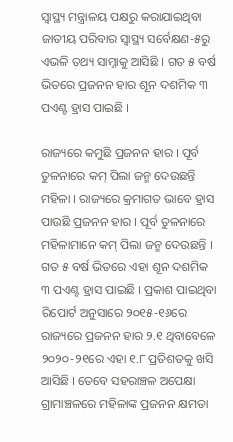ସ୍ୱାସ୍ଥ୍ୟ ମନ୍ତ୍ରାଳୟ ପକ୍ଷରୁ କରାଯାଇଥିବା ଜାତୀୟ ପରିବାର ସ୍ୱାସ୍ଥ୍ୟ ସର୍ବେକ୍ଷଣ-୫ରୁ ଏଭଳି ତଥ୍ୟ ସାମ୍ନାକୁ ଆସିଛି । ଗତ ୫ ବର୍ଷ ଭିତରେ ପ୍ରଜନନ ହାର ଶୂନ ଦଶମିକ ୩ ପଏଣ୍ଟ ହ୍ରାସ ପାଇଛି ।

ରାଜ୍ୟରେ କମୁଛି ପ୍ରଜନନ ହାର । ପୂର୍ବ ତୁଳନାରେ କମ୍ ପିଲା ଜନ୍ମ ଦେଉଛନ୍ତି ମହିଳା । ରାଜ୍ୟରେ କ୍ରମାଗତ ଭାବେ ହ୍ରାସ ପାଉଛି ପ୍ରଜନନ ହାର । ପୂର୍ବ ତୁଳନାରେ ମହିଳାମାନେ କମ୍ ପିଲା ଜନ୍ମ ଦେଉଛନ୍ତି । ଗତ ୫ ବର୍ଷ ଭିତରେ ଏହା ଶୂନ ଦଶମିକ ୩ ପଏଣ୍ଟ ହ୍ରାସ ପାଇଛି । ପ୍ରକାଶ ପାଇଥିବା ରିପୋର୍ଟ ଅନୁସାରେ ୨୦୧୫-୧୬ରେ ରାଜ୍ୟରେ ପ୍ରଜନନ ହାର ୨.୧ ଥିବାବେଳେ ୨୦୨୦-୨୧ରେ ଏହା ୧.୮ ପ୍ରତିଶତକୁ ଖସି ଆସିଛି । ତେବେ ସହରାଞ୍ଚଳ ଅପେକ୍ଷା ଗ୍ରାମାଞ୍ଚଳରେ ମହିଳାଙ୍କ ପ୍ରଜନନ କ୍ଷମତା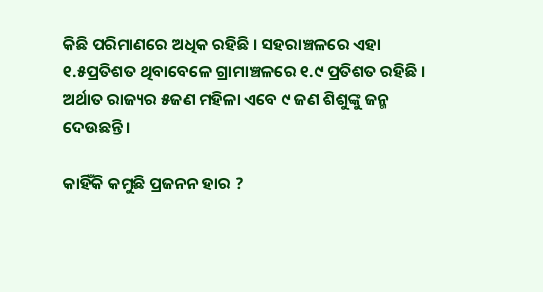କିଛି ପରିମାଣରେ ଅଧିକ ରହିଛି । ସହରାଞ୍ଚଳରେ ଏହା ୧.୫ପ୍ରତିଶତ ଥିବାବେଳେ ଗ୍ରାମାଞ୍ଚଳରେ ୧.୯ ପ୍ରତିଶତ ରହିଛି । ଅର୍ଥାତ ରାଜ୍ୟର ୫ଜଣ ମହିଳା ଏବେ ୯ ଜଣ ଶିଶୁଙ୍କୁ ଜନ୍ମ ଦେଉଛନ୍ତି ।

କାହିଁକି କମୁଛି ପ୍ରଜନନ ହାର ?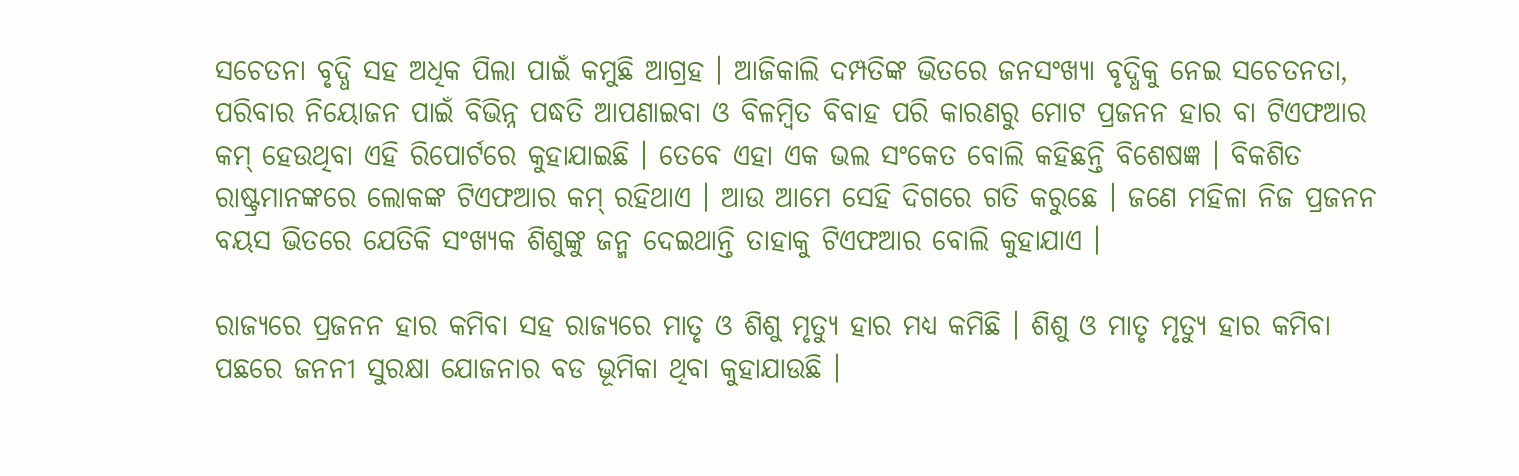ସଚେତନା ବୃଦ୍ଧି ସହ ଅଧିକ ପିଲା ପାଇଁ କମୁଛି ଆଗ୍ରହ । ଆଜିକାଲି ଦମ୍ପତିଙ୍କ ଭିତରେ ଜନସଂଖ୍ୟା ବୃଦ୍ଧିକୁ ନେଇ ସଚେତନତା, ପରିବାର ନିୟୋଜନ ପାଇଁ ବିଭିନ୍ନ ପଦ୍ଧତି ଆପଣାଇବା ଓ ବିଳମ୍ବିତ ବିବାହ ପରି କାରଣରୁ ମୋଟ ପ୍ରଜନନ ହାର ବା ଟିଏଫଆର କମ୍ ହେଉଥିବା ଏହି ରିପୋର୍ଟରେ କୁହାଯାଇଛି । ତେବେ ଏହା ଏକ ଭଲ ସଂକେତ ବୋଲି କହିଛନ୍ତି ବିଶେଷଜ୍ଞ । ବିକଶିତ ରାଷ୍ଟ୍ରମାନଙ୍କରେ ଲୋକଙ୍କ ଟିଏଫଆର କମ୍ ରହିଥାଏ । ଆଉ ଆମେ ସେହି ଦିଗରେ ଗତି କରୁଛେ । ଜଣେ ମହିଳା ନିଜ ପ୍ରଜନନ ବୟସ ଭିତରେ ଯେତିକି ସଂଖ୍ୟକ ଶିଶୁଙ୍କୁ ଜନ୍ମ ଦେଇଥାନ୍ତି ତାହାକୁ ଟିଏଫଆର ବୋଲି କୁହାଯାଏ ।

ରାଜ୍ୟରେ ପ୍ରଜନନ ହାର କମିବା ସହ ରାଜ୍ୟରେ ମାତୃ ଓ ଶିଶୁ ମୃତ୍ୟୁ ହାର ମଧ୍ୟ କମିଛି । ଶିଶୁ ଓ ମାତୃ ମୃତ୍ୟୁ ହାର କମିବା ପଛରେ ଜନନୀ ସୁରକ୍ଷା ଯୋଜନାର ବଡ ଭୂମିକା ଥିବା କୁହାଯାଉଛି ।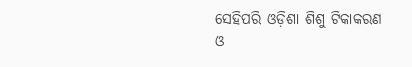ସେହିପରି ଓଡ଼ିଶା ଶିଶୁ ଟିକାକରଣ ଓ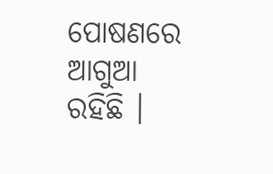ପୋଷଣରେ ଆଗୁଆ ରହିଛି ।